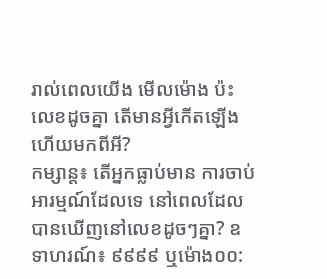រាល់ពេលយើង មើលម៉ោង ប៉ះលេខដូចគ្នា តើមានអ្វីកើតឡើង ហើយមកពីអី?
កម្សាន្ត៖ តើអ្នកធ្លាប់មាន ការចាប់អារម្មណ៍ដែលទេ នៅពេលដែលបានឃើញនៅលេខដូចៗគ្នា? ឧទាហរណ៍៖ ៩៩៩៩ ឬម៉ោង០០: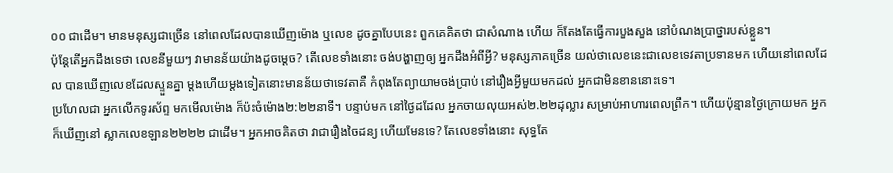០០ ជាដើម។ មានមនុស្សជាច្រើន នៅពេលដែលបានឃើញម៉ោង ឬលេខ ដូចគ្នាបែបនេះ ពួកគេគិតថា ជាសំណាង ហើយ ក៏តែងតែធ្វើការបួងសួង នៅបំណងប្រាថ្នារបស់ខ្លួន។
ប៉ុន្តែតើអ្នកដឹងទេថា លេខនីមួយៗ វាមានន័យយ៉ាងដូចម្តេច? តើលេខទាំងនោះ ចង់បង្ហាញឲ្យ អ្នកដឹងអំពីអ្វី? មនុស្សភាគច្រើន យល់ថាលេខនេះជាលេខទេវតាប្រទានមក ហើយនៅពេលដែល បានឃើញលេខដែលស្ទួនគ្នា ម្តងហើយម្តងទៀតនោះមានន័យថាទេវតាគឺ កំពុងតែព្យាយាមចង់ប្រាប់ នៅរឿងអ្វីមួយមកដល់ អ្នកជាមិនខាននោះទេ។
ប្រហែលជា អ្នកលើកទូរស័ព្ទ មកមើលម៉ោង ក៏ប៉ះចំម៉ោង២:២២នាទី។ បន្ទាប់មក នៅថ្ងៃដដែល អ្នកចាយលុយអស់២.២២ដុល្លារ សម្រាប់អាហារពេលព្រឹក។ ហើយប៉ុន្មានថ្ងៃក្រោយមក អ្នកក៏ឃើញនៅ ស្លាកលេខឡាន២២២២ ជាដើម។ អ្នកអាចគិតថា វាជារឿងចៃដន្យ ហើយមែនទេ? តែលេខទាំងនោះ សុទ្ធតែ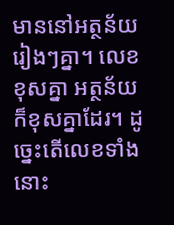មាននៅអត្ថន័យរៀងៗគ្នា។ លេខខុសគ្នា អត្ថន័យក៏ខុសគ្នាដែរ។ ដូច្នេះតើលេខទាំងនោះ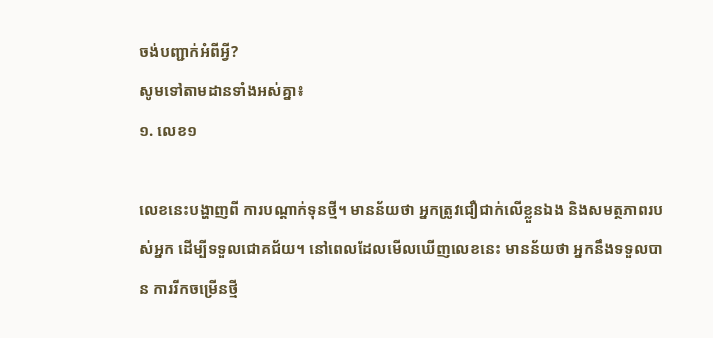ចង់បញ្ជាក់អំពីអ្វី?
សូមទៅតាមដានទាំងអស់គ្នា៖
១. លេខ១

លេខនេះបង្ហាញពី ការបណ្តាក់ទុនថ្មី។ មានន័យថា អ្នកត្រូវជឿជាក់លើខ្លួនឯង និងសមត្ថភាពរបស់អ្នក ដើម្បីទទួលជោគជ័យ។ នៅពេលដែលមើលឃើញលេខនេះ មានន័យថា អ្នកនឹងទទួលបាន ការរីកចម្រើនថ្មី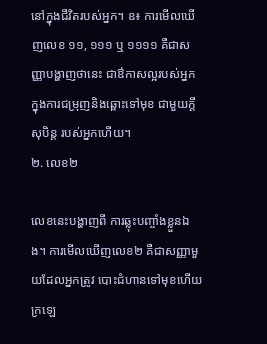នៅក្នុងជីវិតរបស់អ្នក។ ឧ៖ ការមើលឃើញលេខ ១១, ១១១ ឬ ១១១១ គឺជាសញ្ញាបង្ហាញថានេះ ជាឳកាសល្អរបស់អ្នក ក្នុងការជម្រុញនិងឆ្ពោះទៅមុខ ជាមួយក្តីសុបិន្ត របស់អ្នកហើយ។
២. លេខ២

លេខនេះបង្ហាញពី ការឆ្លុះបញ្ចាំងខ្លួនឯង។ ការមើលឃើញលេខ២ គឺជាសញ្ញាមួយដែលអ្នកត្រូវ បោះជំហានទៅមុខហើយ ក្រឡេ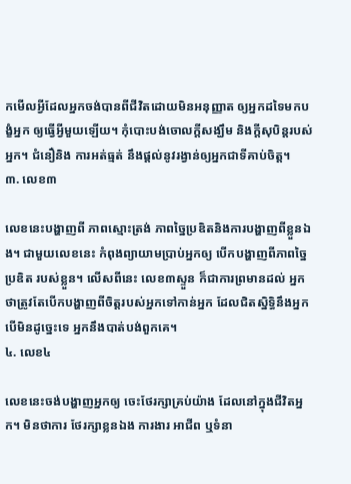កមើលអ្វីដែលអ្នកចង់បានពីជីវិតដោយមិនអនុញ្ញាត ឲ្យអ្នកដទៃមកបង្ខំអ្នក ឲ្យធ្វើអ្វីមួយឡើយ។ កុំបោះបង់ចោលក្តីសង្ឃឹម និងក្តីសុបិន្តរបស់អ្នក។ ជំនឿនិង ការអត់ធ្មត់ នឹងផ្តល់នូវរង្វាន់ឲ្យអ្នកជាទីគាប់ចិត្ត។
៣. លេខ៣

លេខនេះបង្ហាញពី ភាពស្មោះត្រង់ ភាពច្នៃប្រឌិតនិងការបង្ហាញពីខ្លួនឯង។ ជាមួយលេខនេះ កំពុងព្យាយាមប្រាប់អ្នកឲ្យ បើកបង្ហាញពីភាពច្នៃប្រឌិត របស់ខ្លួន។ លើសពីនេះ លេខ៣ស្ទួន ក៏ជាការព្រមានដល់ អ្នកថាត្រូវតែបើកបង្ហាញពីចិត្តរបស់អ្នកទៅកាន់អ្នក ដែលជិតស្និទ្ធិនឹងអ្នក បើមិនដូច្នេះទេ អ្នកនឹងបាត់បង់ពួកគេ។
៤. លេខ៤

លេខនេះចង់បង្ហាញអ្នកឲ្យ ចេះថែរក្សាគ្រប់យ៉ាង ដែលនៅក្នុងជីវិតអ្នក។ មិនថាការ ថែរក្សាខ្លនឯង ការងារ អាជីព ឬទំនា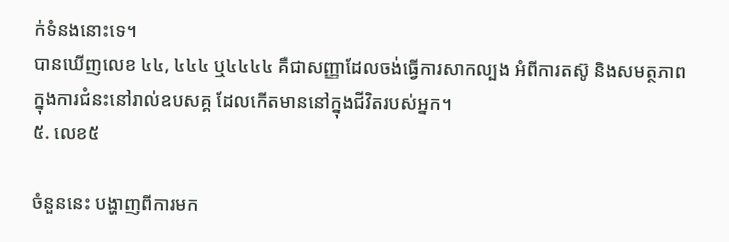ក់ទំនងនោះទេ។
បានឃើញលេខ ៤៤, ៤៤៤ ឬ៤៤៤៤ គឺជាសញ្ញាដែលចង់ធ្វើការសាកល្បង អំពីការតស៊ូ និងសមត្ថភាព ក្នុងការជំនះនៅរាល់ឧបសគ្គ ដែលកើតមាននៅក្នុងជីវិតរបស់អ្នក។
៥. លេខ៥

ចំនួននេះ បង្ហាញពីការមក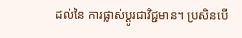ដល់នៃ ការផ្លាស់ប្តូរជាវិជ្ជមាន។ ប្រសិនបើ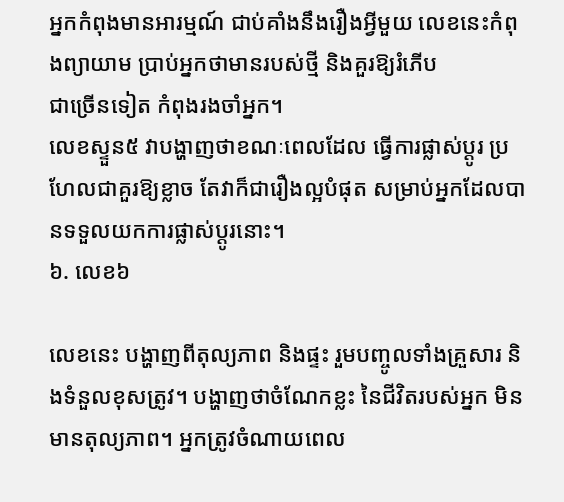អ្នកកំពុងមានអារម្មណ៍ ជាប់គាំងនឹងរឿងអ្វីមួយ លេខនេះកំពុងព្យាយាម ប្រាប់អ្នកថាមានរបស់ថ្មី និងគួរឱ្យរំភើប
ជាច្រើនទៀត កំពុងរងចាំអ្នក។
លេខស្ទួន៥ វាបង្ហាញថាខណៈពេលដែល ធ្វើការផ្លាស់ប្តូរ ប្រហែលជាគួរឱ្យខ្លាច តែវាក៏ជារឿងល្អបំផុត សម្រាប់អ្នកដែលបានទទួលយកការផ្លាស់ប្តូរនោះ។
៦. លេខ៦

លេខនេះ បង្ហាញពីតុល្យភាព និងផ្ទះ រួមបញ្ចូលទាំងគ្រួសារ និងទំនួលខុសត្រូវ។ បង្ហាញថាចំណែកខ្លះ នៃជីវិតរបស់អ្នក មិនមានតុល្យភាព។ អ្នកត្រូវចំណាយពេល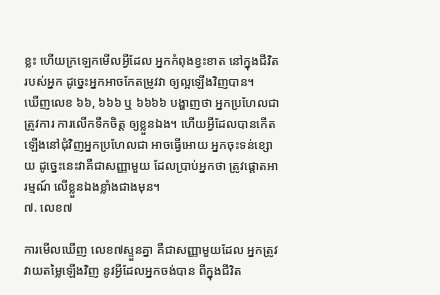ខ្លះ ហើយក្រឡេកមើលអ្វីដែល អ្នកកំពុងខ្វះខាត នៅក្នុងជីវិតរបស់អ្នក ដូច្នេះអ្នកអាចកែតម្រូវវា ឲ្យល្អឡើងវិញបាន។
ឃើញលេខ ៦៦, ៦៦៦ ឬ ៦៦៦៦ បង្ហាញថា អ្នកប្រហែលជាត្រូវការ ការលើកទឹកចិត្ត ឲ្យខ្លួនឯង។ ហើយអ្វីដែលបានកើតឡើងនៅជុំវិញអ្នកប្រហែលជា អាចធ្វើអោយ អ្នកចុះទន់ខ្សោយ ដូច្នេះនេះវាគឺជាសញ្ញាមួយ ដែលប្រាប់អ្នកថា ត្រូវផ្តោតអារម្មណ៍ លើខ្លួនឯងខ្លាំងជាងមុន។
៧. លេខ៧

ការមើលឃើញ លេខ៧ស្ទួនគ្នា គឺជាសញ្ញាមួយដែល អ្នកត្រូវវាយតម្លៃឡើងវិញ នូវអ្វីដែលអ្នកចង់បាន ពីក្នុងជីវិត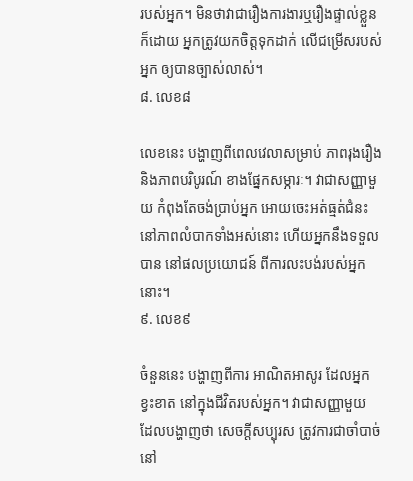របស់អ្នក។ មិនថាវាជារឿងការងារឬរឿងផ្ទាល់ខ្លួន ក៏ដោយ អ្នកត្រូវយកចិត្តទុកដាក់ លើជម្រើសរបស់អ្នក ឲ្យបានច្បាស់លាស់។
៨. លេខ៨

លេខនេះ បង្ហាញពីពេលវេលាសម្រាប់ ភាពរុងរឿង និងភាពបរិបូរណ៍ ខាងផ្នែកសម្ភារៈ។ វាជាសញ្ញាមួយ កំពុងតែចង់ប្រាប់អ្នក អោយចេះអត់ធ្មត់ជំនះនៅភាពលំបាកទាំងអស់នោះ ហើយអ្នកនឹងទទួលបាន នៅផលប្រយោជន៍ ពីការលះបង់របស់អ្នកនោះ។
៩. លេខ៩

ចំនួននេះ បង្ហាញពីការ អាណិតអាសូរ ដែលអ្នកខ្វះខាត នៅក្នុងជីវិតរបស់អ្នក។ វាជាសញ្ញាមួយ ដែលបង្ហាញថា សេចក្តីសប្បុរស ត្រូវការជាចាំបាច់ នៅ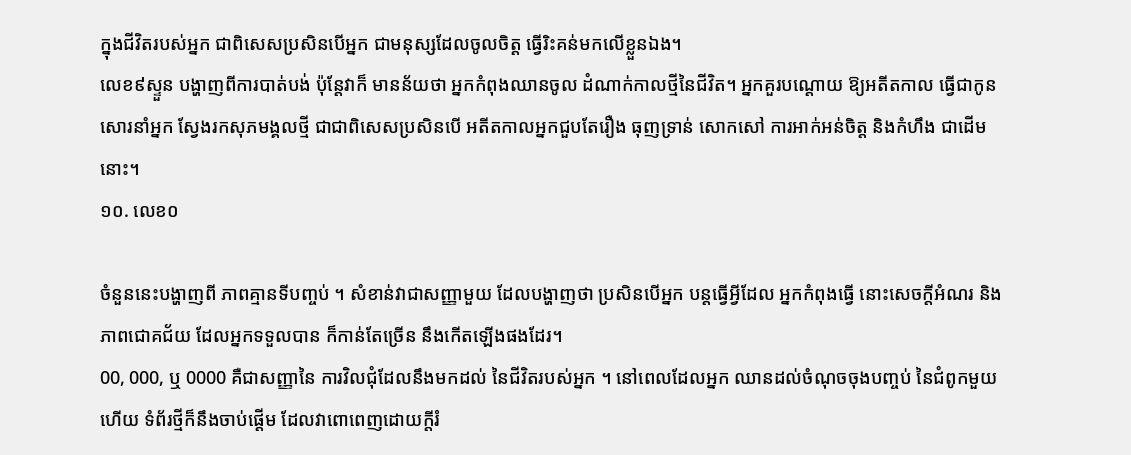ក្នុងជីវិតរបស់អ្នក ជាពិសេសប្រសិនបើអ្នក ជាមនុស្សដែលចូលចិត្ត ធ្វើរិះគន់មកលើខ្លួនឯង។
លេខ៩ស្ទួន បង្ហាញពីការបាត់បង់ ប៉ុន្តែវាក៏ មានន័យថា អ្នកកំពុងឈានចូល ដំណាក់កាលថ្មីនៃជីវិត។ អ្នកគួរបណ្តោយ ឱ្យអតីតកាល ធ្វើជាកូនសោរនាំអ្នក ស្វែងរកសុភមង្គលថ្មី ជាជាពិសេសប្រសិនបើ អតីតកាលអ្នកជួបតែរឿង ធុញទ្រាន់ សោកសៅ ការអាក់អន់ចិត្ត និងកំហឹង ជាដើមនោះ។
១០. លេខ០

ចំនួននេះបង្ហាញពី ភាពគ្មានទីបញ្ចប់ ។ សំខាន់វាជាសញ្ញាមួយ ដែលបង្ហាញថា ប្រសិនបើអ្នក បន្តធ្វើអ្វីដែល អ្នកកំពុងធ្វើ នោះសេចក្តីអំណរ និងភាពជោគជ័យ ដែលអ្នកទទួលបាន ក៏កាន់តែច្រើន នឹងកើតឡើងផងដែរ។
00, 000, ឬ 0000 គឺជាសញ្ញានៃ ការវិលជុំដែលនឹងមកដល់ នៃជីវិតរបស់អ្នក ។ នៅពេលដែលអ្នក ឈានដល់ចំណុចចុងបញ្ចប់ នៃជំពូកមួយហើយ ទំព័រថ្មីក៏នឹងចាប់ផ្តើម ដែលវាពោពេញដោយក្តីរំ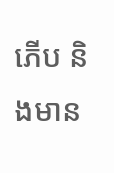ភើប និងមាន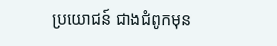ប្រយោជន៍ ជាងជំពូកមុន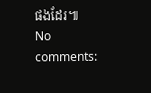ផងដែរ៕
No comments: